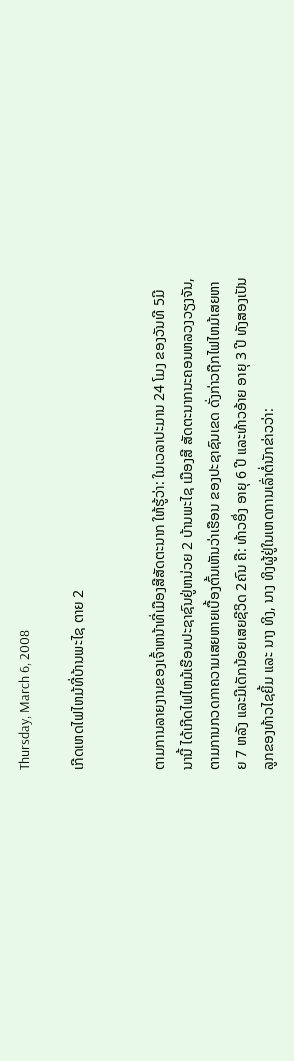Thursday, March 6, 2008

ເກີດເຫດໄຟໄຫມ້ທີ່ບ້ານພະໄຊ ຕາຍ 2


ຕາມການລາຍງານຂອງເຈົ້າຫນ້າທີ່ເມືອງສີສັດຕະນາກ ໃຫ້ຮູ້ວ່າ: ໃນເວລາປະມານ 24 ໂມງ ຂອງວັນທີ 5ມີນານີ້ ໄດ້ເກີດໄຟໄຫມ້ເຮືອນປະຊາຊົນຢູ່ຫນ່ວຍ 2 ບ້ານພະໄຊ ເມືອງສີ ສັດຕະນາກນະຄອນຫລວງວຽງຈັນ,ຕາມການກວດກາຄວາມເສຍຫາຍເບື້ອງຕົ້ນເຫັນວ່າເຮືອນ ຂອງປະຊາຊົນເຂດ ດັ່ງກ່າວຖືກໄຟໄຫມ້ເສຍຫາຍ 7 ຫລັງ ແລະມີເດັກນ້ອຍເສຍຊີວິດ 2ຄົນ ຄື: ທ້າວອຶ່ງ ອາຍຸ 6 ປີ ແລະທ້າວອ້າຍ ອາຍຸ 3 ປີ ທັງສອງເປັນລູກຂອງທ້າວໄຊຍິ້ມ ແລະ ນາງ ທິງ, ນາງ ທິງຜູ້ຢູ່ໃນເຫດການເລົ່າຕໍ່ນັກຂ່າວວ່າ: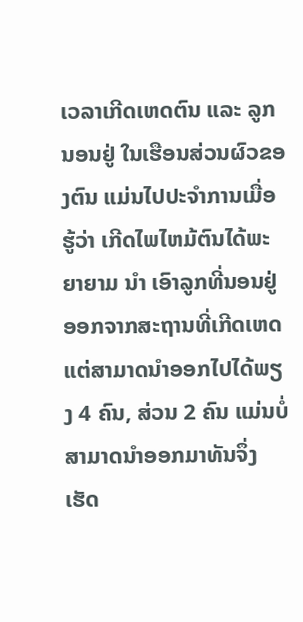ເວລາເກີດເຫດຕົນ ແລະ ລູກນອນຢູ່ ໃນເຮືອນສ່ວນຜົວຂອງຕົນ ແມ່ນໄປປະຈຳການເມື່ອຮູ້ວ່າ ເກີດໄພໄຫມ້ຕົນໄດ້ພະຍາຍາມ ນຳ ເອົາລູກທີ່ນອນຢູ່ອອກຈາກສະຖານທີ່ເກີດເຫດ ແຕ່ສາມາດນຳອອກໄປໄດ້ພຽງ 4 ຄົນ, ສ່ວນ 2 ຄົນ ແມ່ນບໍ່ສາມາດນຳອອກມາທັນຈຶ່ງ ເຮັດ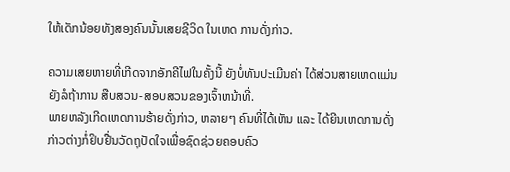ໃຫ້ເດັກນ້ອຍທັງສອງຄົນນັ້ນເສຍຊີວິດ ໃນເຫດ ການດັ່ງກ່າວ.

ຄວາມເສຍຫາຍທີ່ເກີດຈາກອັກຄີໄຟໃນຄັ້ງນີ້ ຍັງບໍ່ທັນປະເມີນຄ່າ ໄດ້ສ່ວນສາຍເຫດແມ່ນ ຍັງລໍຖ້າການ ສືບສວນ-ສອບສວນຂອງເຈົ້າຫນ້າທີ່.
ພາຍຫລັງເກີດເຫດການຮ້າຍດັ່ງກ່າວ, ຫລາຍໆ ຄົນທີ່ໄດ້ເຫັນ ແລະ ໄດ້ຍີນເຫດການດັ່ງ ກ່າວຕ່າງກໍ່ຢິບຢື່ນວັດຖຸປັດໃຈເພື່ອຊົດຊ່ວຍຄອບຄົວ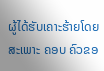ຜູ້ໄດ້ຮັບເຄາະຮ້າຍໂດຍສະເພາະ ຄອບ ຄົວຂອ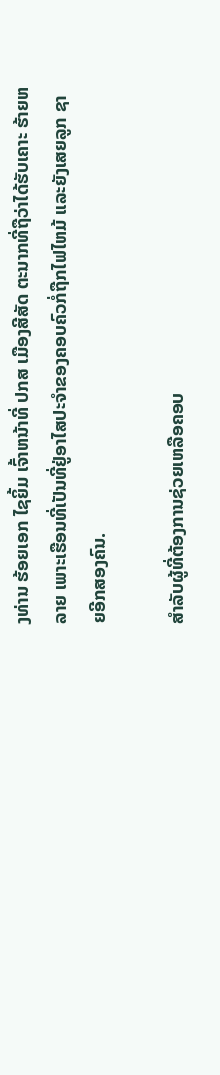ງທ່ານ ຮ້ອຍເອກ ໄຊຍິ້ມ ເຈົ້າຫນ້າທີ່ ປກສ ເມືອງສີສັດ ຕະນາກທີ່ຖືວ່າໄດ້ຮັບເຄາະ ຮ້າຍຫລາຍ ເພາະເຮືອນທີ່ເປັນທີ່ຢູ່ອາໄສປະຈຳຂອງຄອບຄົວກໍ່ຖືກໄຟໄຫມ້ ແລະຍັງເສຍລູກ ຊາຍອີກສອງຄົນ.

ສຳລັບຜູ້ທີ່ຕ້ອງການຊ່ວຍເຫລືອຄອບ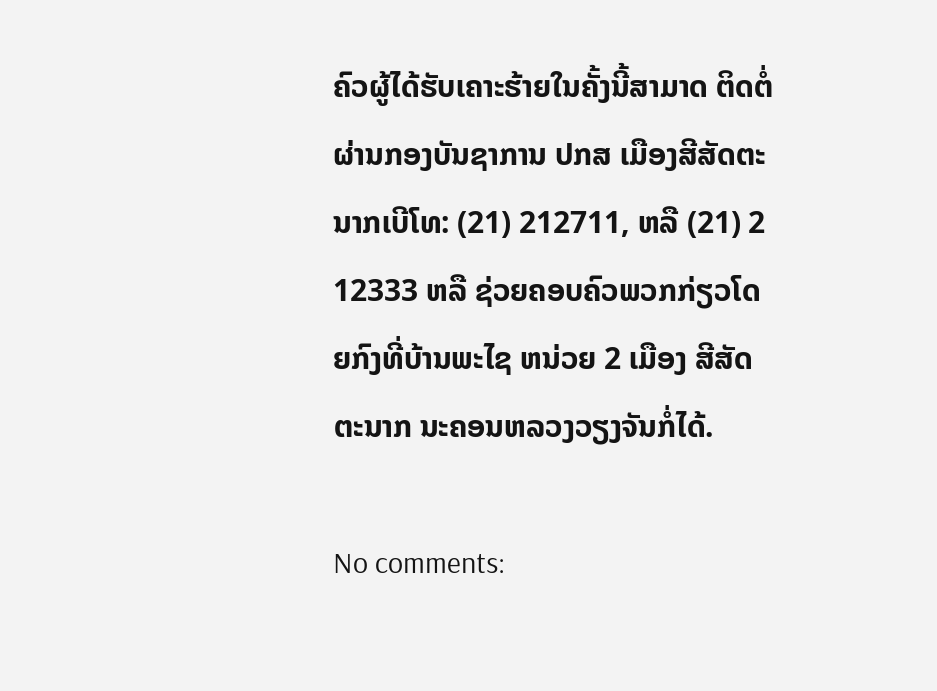ຄົວຜູ້ໄດ້ຮັບເຄາະຮ້າຍໃນຄັ້ງນີ້ສາມາດ ຕິດຕໍ່ຜ່ານກອງບັນຊາການ ປກສ ເມືອງສີສັດຕະນາກເບີໂທ: (21) 212711, ຫລື (21) 2 12333 ຫລື ຊ່ວຍຄອບຄົວພວກກ່ຽວໂດຍກົງທີ່ບ້ານພະໄຊ ຫນ່ວຍ 2 ເມືອງ ສີສັດຕະນາກ ນະຄອນຫລວງວຽງຈັນກໍ່ໄດ້.

No comments: